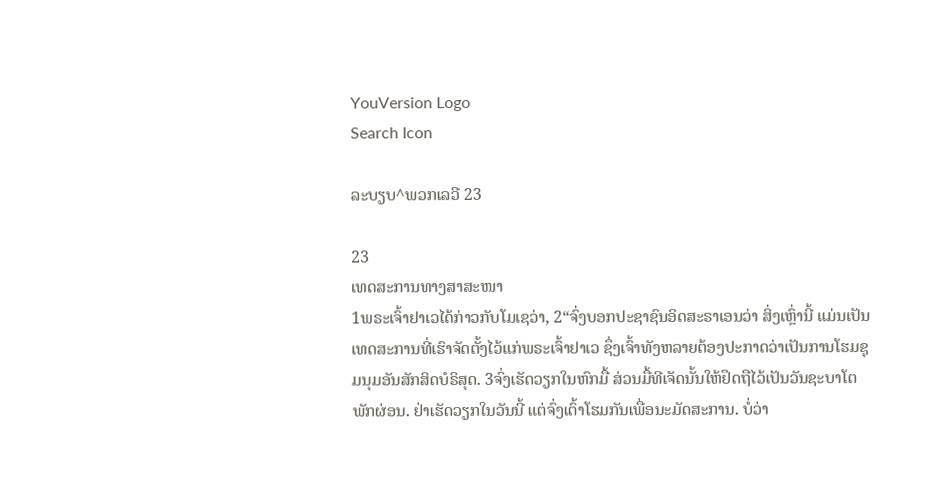YouVersion Logo
Search Icon

ລະບຽບ^ພວກເລວີ 23

23
ເທດສະການທາງສາສະໜາ
1ພຣະເຈົ້າຢາເວໄດ້ກ່າວກັບໂມເຊວ່າ, 2“ຈົ່ງບອກປະຊາຊົນອິດສະຣາເອນວ່າ ສິ່ງເຫຼົ່ານີ້ ແມ່ນເປັນເທດສະການທີ່ເຮົາຈັດຕັ້ງໄວ້ແກ່ພຣະເຈົ້າຢາເວ ຊຶ່ງເຈົ້າທັງຫລາຍຕ້ອງປະກາດວ່າເປັນການໂຮມຊຸມນຸມອັນສັກສິດບໍຣິສຸດ. 3ຈົ່ງເຮັດວຽກໃນຫົກມື້ ສ່ວນມື້ທີເຈັດນັ້ນໃຫ້ຢຶດຖືໄວ້ເປັນວັນຊະບາໂຕພັກຜ່ອນ. ຢ່າເຮັດວຽກໃນວັນນີ້ ແຕ່ຈົ່ງເຕົ້າໂຮມກັນເພື່ອນະມັດສະການ. ບໍ່ວ່າ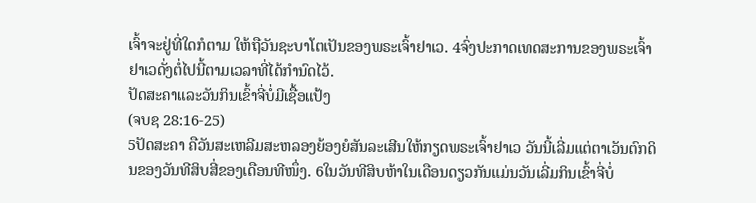ເຈົ້າຈະຢູ່ທີ່ໃດກໍຕາມ ໃຫ້ຖືວັນຊະບາໂຕເປັນຂອງພຣະເຈົ້າຢາເວ. 4ຈົ່ງປະກາດເທດສະການຂອງພຣະເຈົ້າຢາເວດັ່ງຕໍ່ໄປນີ້ຕາມເວລາທີ່ໄດ້ກຳນົດໄວ້.
ປັດສະຄາແລະວັນກິນເຂົ້າຈີ່ບໍ່ມີເຊື້ອແປ້ງ
(ຈບຊ 28:16-25)
5ປັດສະຄາ ຄືວັນສະເຫລີມສະຫລອງຍ້ອງຍໍສັນລະເສີນໃຫ້ກຽດພຣະເຈົ້າຢາເວ ວັນນີ້ເລີ່ມແຕ່ຕາເວັນຕົກດິນຂອງວັນທີສິບສີ່ຂອງເດືອນທີໜຶ່ງ. 6ໃນວັນທີສິບຫ້າໃນເດືອນດຽວກັນແມ່ນວັນເລີ່ມກິນເຂົ້າຈີ່ບໍ່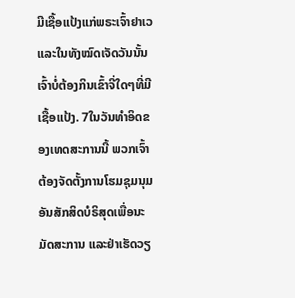ມີເຊື້ອແປ້ງແກ່ພຣະເຈົ້າຢາເວ ແລະໃນທັງໝົດເຈັດວັນນັ້ນ ເຈົ້າບໍ່ຕ້ອງກິນເຂົ້າຈີ່ໃດໆທີ່ມີເຊື້ອແປ້ງ. 7ໃນວັນທຳອິດຂອງເທດສະການນີ້ ພວກເຈົ້າຕ້ອງຈັດຕັ້ງການໂຮມຊຸມນຸມອັນສັກສິດບໍຣິສຸດເພື່ອນະມັດສະການ ແລະຢ່າເຮັດວຽ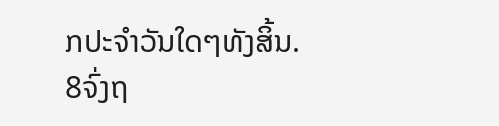ກປະຈຳວັນໃດໆທັງສິ້ນ. 8ຈົ່ງຖ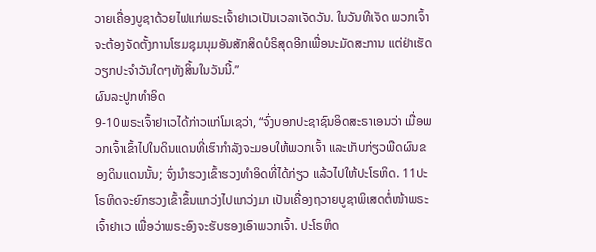ວາຍເຄື່ອງບູຊາດ້ວຍໄຟແກ່ພຣະເຈົ້າຢາເວເປັນເວລາເຈັດວັນ. ໃນວັນທີເຈັດ ພວກເຈົ້າຈະຕ້ອງຈັດຕັ້ງການໂຮມຊຸມນຸມອັນສັກສິດບໍຣິສຸດອີກເພື່ອນະມັດສະການ ແຕ່ຢ່າເຮັດວຽກປະຈຳວັນໃດໆທັງສິ້ນໃນວັນນີ້.”
ຜົນລະປູກທຳອິດ
9-10ພຣະເຈົ້າຢາເວໄດ້ກ່າວແກ່ໂມເຊວ່າ, “ຈົ່ງບອກປະຊາຊົນອິດສະຣາເອນວ່າ ເມື່ອພວກເຈົ້າເຂົ້າໄປໃນດິນແດນທີ່ເຮົາກຳລັງຈະມອບໃຫ້ພວກເຈົ້າ ແລະເກັບກ່ຽວພືດຜົນຂອງດິນແດນນັ້ນ; ຈົ່ງນຳຮວງເຂົ້າຮວງທຳອິດທີ່ໄດ້ກ່ຽວ ແລ້ວໄປໃຫ້ປະໂຣຫິດ. 11ປະໂຣຫິດຈະຍົກຮວງເຂົ້າຂຶ້ນແກວ່ງໄປແກວ່ງມາ ເປັນເຄື່ອງຖວາຍບູຊາພິເສດຕໍ່ໜ້າພຣະເຈົ້າຢາເວ ເພື່ອວ່າພຣະອົງຈະຮັບຮອງເອົາພວກເຈົ້າ. ປະໂຣຫິດ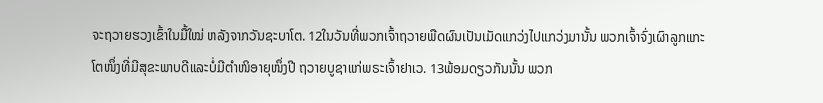ຈະຖວາຍຮວງເຂົ້າໃນມື້ໃໝ່ ຫລັງຈາກວັນຊະບາໂຕ. 12ໃນວັນທີ່ພວກເຈົ້າຖວາຍພືດຜົນເປັນເມັດແກວ່ງໄປແກວ່ງມານັ້ນ ພວກເຈົ້າຈົ່ງເຜົາລູກແກະໂຕໜຶ່ງທີ່ມີສຸຂະພາບດີແລະບໍ່ມີຕຳໜິອາຍຸໜຶ່ງປີ ຖວາຍບູຊາແກ່ພຣະເຈົ້າຢາເວ. 13ພ້ອມດຽວກັນນັ້ນ ພວກ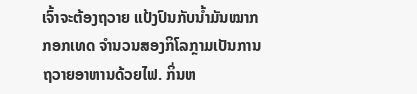ເຈົ້າຈະຕ້ອງຖວາຍ ແປ້ງປົນກັບນໍ້າມັນໝາກກອກເທດ ຈຳນວນສອງກິໂລກຼາມເປັນການຖວາຍອາຫານດ້ວຍໄຟ. ກິ່ນຫ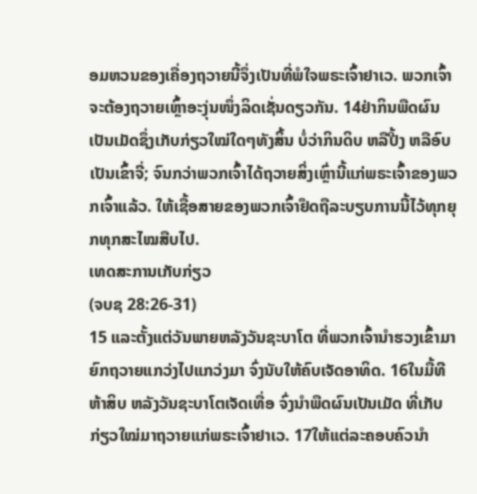ອມຫວນຂອງເຄື່ອງຖວາຍນີ້ຈຶ່ງເປັນທີ່ພໍໃຈພຣະເຈົ້າຢາເວ. ພວກເຈົ້າຈະຕ້ອງຖວາຍເຫຼົ້າອະງຸ່ນໜຶ່ງລິດເຊັ່ນດຽວກັນ. 14ຢ່າກິນພືດຜົນເປັນເມັດຊຶ່ງເກັບກ່ຽວໃໝ່ໃດໆທັງສິ້ນ ບໍ່ວ່າກິນດິບ ຫລືປີ້ງ ຫລືອົບເປັນເຂົ້າຈີ່; ຈົນກວ່າພວກເຈົ້າໄດ້ຖວາຍສິ່ງເຫຼົ່ານີ້ແກ່ພຣະເຈົ້າຂອງພວກເຈົ້າແລ້ວ. ໃຫ້ເຊື້ອສາຍຂອງພວກເຈົ້າຢຶດຖືລະບຽບການນີ້ໄວ້ທຸກຍຸກທຸກສະໄໝສືບໄປ.
ເທດສະການເກັບກ່ຽວ
(ຈບຊ 28:26-31)
15 ແລະຕັ້ງແຕ່ວັນພາຍຫລັງວັນຊະບາໂຕ ທີ່ພວກເຈົ້ານຳຮວງເຂົ້າມາຍົກຖວາຍແກວ່ງໄປແກວ່ງມາ ຈົ່ງນັບໃຫ້ຄົບເຈັດອາທິດ. 16ໃນມື້ທີຫ້າສິບ ຫລັງວັນຊະບາໂຕເຈັດເທື່ອ ຈົ່ງນຳພືດຜົນເປັນເມັດ ທີ່ເກັບກ່ຽວໃໝ່ມາຖວາຍແກ່ພຣະເຈົ້າຢາເວ. 17ໃຫ້ແຕ່ລະຄອບຄົວນຳ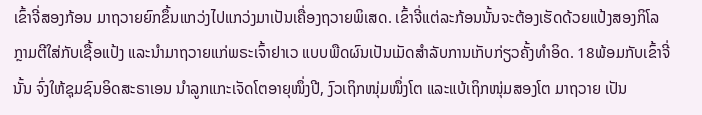ເຂົ້າຈີ່ສອງກ້ອນ ມາຖວາຍຍົກຂຶ້ນແກວ່ງໄປແກວ່ງມາເປັນເຄື່ອງຖວາຍພິເສດ. ເຂົ້າຈີ່ແຕ່ລະກ້ອນນັ້ນຈະຕ້ອງເຮັດດ້ວຍແປ້ງສອງກິໂລກຼາມຕີໃສ່ກັບເຊື້ອແປ້ງ ແລະນຳມາຖວາຍແກ່ພຣະເຈົ້າຢາເວ ແບບພືດຜົນເປັນເມັດສຳລັບການເກັບກ່ຽວຄັ້ງທຳອິດ. 18ພ້ອມກັບເຂົ້າຈີ່ນັ້ນ ຈົ່ງໃຫ້ຊຸມຊົນອິດສະຣາເອນ ນຳລູກແກະເຈັດໂຕອາຍຸໜຶ່ງປີ, ງົວເຖິກໜຸ່ມໜຶ່ງໂຕ ແລະແບ້ເຖິກໜຸ່ມສອງໂຕ ມາຖວາຍ ເປັນ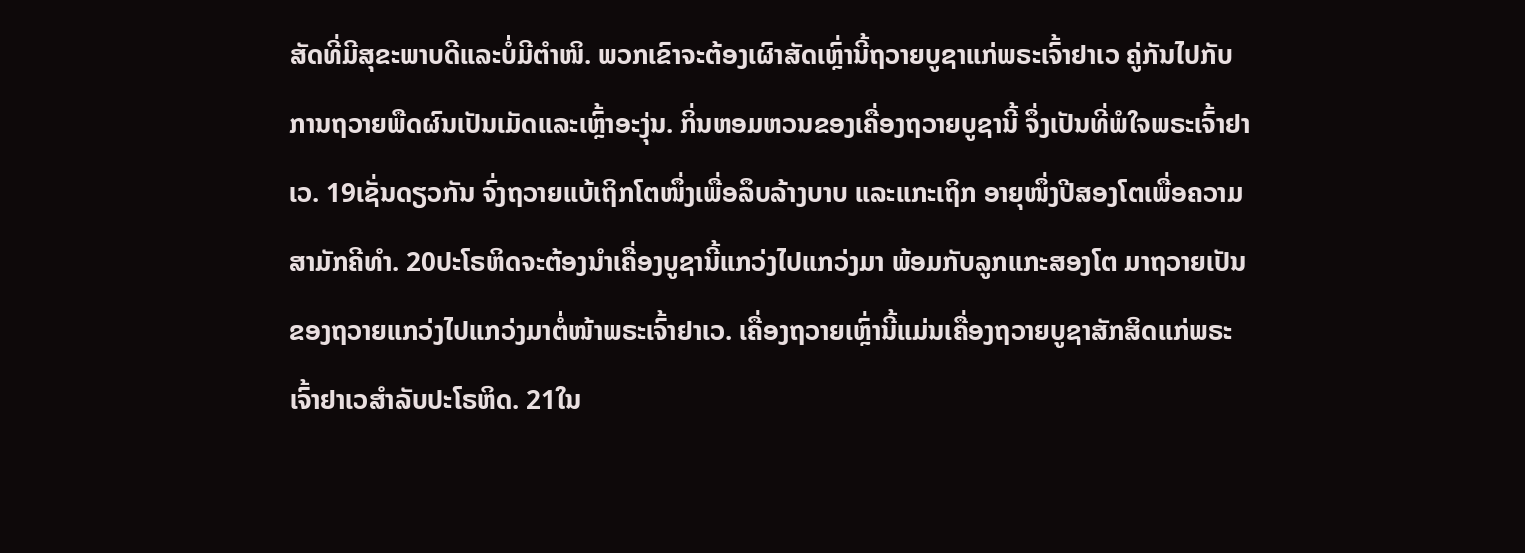ສັດທີ່ມີສຸຂະພາບດີແລະບໍ່ມີຕຳໜິ. ພວກເຂົາຈະຕ້ອງເຜົາສັດເຫຼົ່ານີ້ຖວາຍບູຊາແກ່ພຣະເຈົ້າຢາເວ ຄູ່ກັນໄປກັບການຖວາຍພືດຜົນເປັນເມັດແລະເຫຼົ້າອະງຸ່ນ. ກິ່ນຫອມຫວນຂອງເຄື່ອງຖວາຍບູຊານີ້ ຈຶ່ງເປັນທີ່ພໍໃຈພຣະເຈົ້າຢາເວ. 19ເຊັ່ນດຽວກັນ ຈົ່ງຖວາຍແບ້ເຖິກໂຕໜຶ່ງເພື່ອລຶບລ້າງບາບ ແລະແກະເຖິກ ອາຍຸໜຶ່ງປີສອງໂຕເພື່ອຄວາມສາມັກຄີທຳ. 20ປະໂຣຫິດຈະຕ້ອງນຳເຄື່ອງບູຊານີ້ແກວ່ງໄປແກວ່ງມາ ພ້ອມກັບລູກແກະສອງໂຕ ມາຖວາຍເປັນຂອງຖວາຍແກວ່ງໄປແກວ່ງມາຕໍ່ໜ້າພຣະເຈົ້າຢາເວ. ເຄື່ອງຖວາຍເຫຼົ່ານີ້ແມ່ນເຄື່ອງຖວາຍບູຊາສັກສິດແກ່ພຣະເຈົ້າຢາເວສຳລັບປະໂຣຫິດ. 21ໃນ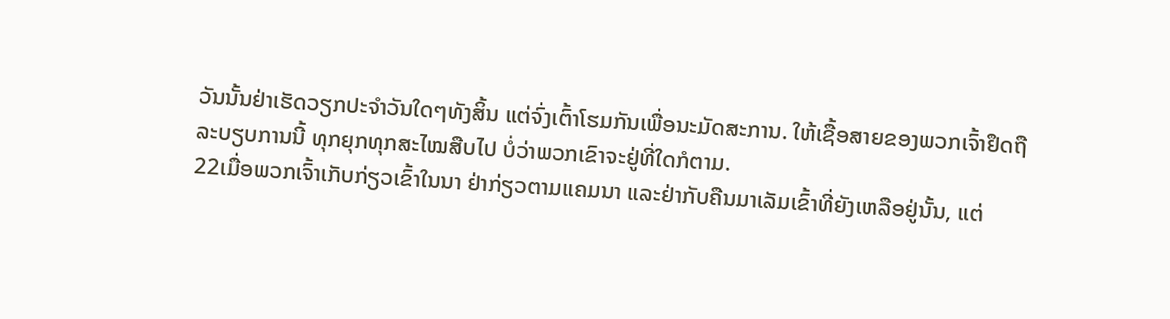ວັນນັ້ນຢ່າເຮັດວຽກປະຈຳວັນໃດໆທັງສິ້ນ ແຕ່ຈົ່ງເຕົ້າໂຮມກັນເພື່ອນະມັດສະການ. ໃຫ້ເຊື້ອສາຍຂອງພວກເຈົ້າຢຶດຖືລະບຽບການນີ້ ທຸກຍຸກທຸກສະໄໝສືບໄປ ບໍ່ວ່າພວກເຂົາຈະຢູ່ທີ່ໃດກໍຕາມ.
22ເມື່ອພວກເຈົ້າເກັບກ່ຽວເຂົ້າໃນນາ ຢ່າກ່ຽວຕາມແຄມນາ ແລະຢ່າກັບຄືນມາເລັມເຂົ້າທີ່ຍັງເຫລືອຢູ່ນັ້ນ, ແຕ່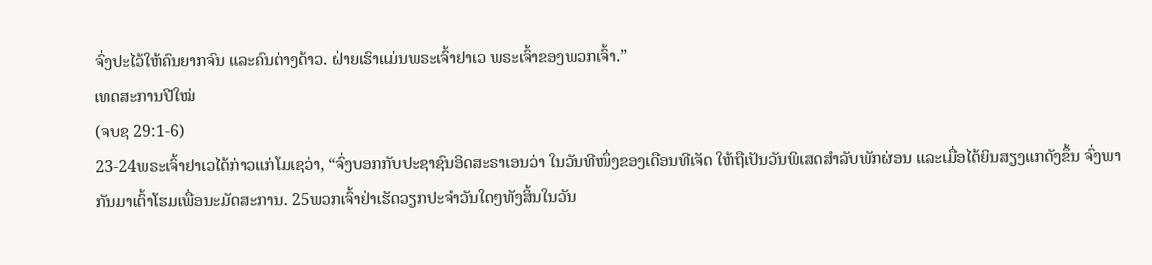ຈົ່ງປະໄວ້ໃຫ້ຄົນຍາກຈົນ ແລະຄົນຕ່າງດ້າວ. ຝ່າຍເຮົາແມ່ນພຣະເຈົ້າຢາເວ ພຣະເຈົ້າຂອງພວກເຈົ້າ.”
ເທດສະການປີໃໝ່
(ຈບຊ 29:1-6)
23-24ພຣະເຈົ້າຢາເວໄດ້ກ່າວແກ່ໂມເຊວ່າ, “ຈົ່ງບອກກັບປະຊາຊົນອິດສະຣາເອນວ່າ ໃນວັນທີໜຶ່ງຂອງເດືອນທີເຈັດ ໃຫ້ຖືເປັນວັນພິເສດສຳລັບພັກຜ່ອນ ແລະເມື່ອໄດ້ຍິນສຽງແກດັງຂຶ້ນ ຈົ່ງພາກັນມາເຕົ້າໂຮມເພື່ອນະມັດສະການ. 25ພວກເຈົ້າຢ່າເຮັດວຽກປະຈຳວັນໃດໆທັງສິ້ນໃນວັນ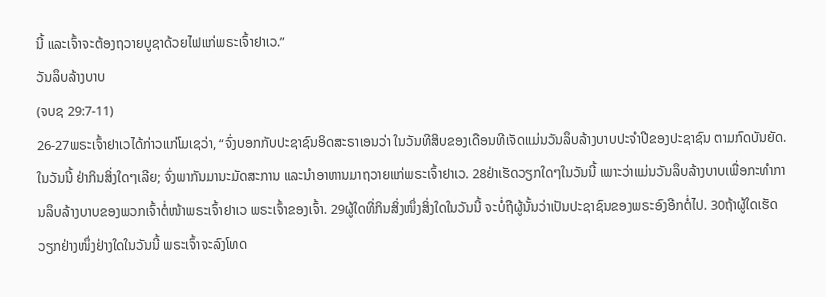ນີ້ ແລະເຈົ້າຈະຕ້ອງຖວາຍບູຊາດ້ວຍໄຟແກ່ພຣະເຈົ້າຢາເວ.”
ວັນລຶບລ້າງບາບ
(ຈບຊ 29:7-11)
26-27ພຣະເຈົ້າຢາເວໄດ້ກ່າວແກ່ໂມເຊວ່າ, “ຈົ່ງບອກກັບປະຊາຊົນອິດສະຣາເອນວ່າ ໃນວັນທີສິບຂອງເດືອນທີເຈັດແມ່ນວັນລຶບລ້າງບາບປະຈຳປີຂອງປະຊາຊົນ ຕາມກົດບັນຍັດ. ໃນວັນນີ້ ຢ່າກິນສິ່ງໃດໆເລີຍ; ຈົ່ງພາກັນມານະມັດສະການ ແລະນຳອາຫານມາຖວາຍແກ່ພຣະເຈົ້າຢາເວ. 28ຢ່າເຮັດວຽກໃດໆໃນວັນນີ້ ເພາະວ່າແມ່ນວັນລຶບລ້າງບາບເພື່ອກະທຳການລຶບລ້າງບາບຂອງພວກເຈົ້າຕໍ່ໜ້າພຣະເຈົ້າຢາເວ ພຣະເຈົ້າຂອງເຈົ້າ. 29ຜູ້ໃດທີ່ກິນສິ່ງໜຶ່ງສິ່ງໃດໃນວັນນີ້ ຈະບໍ່ຖືຜູ້ນັ້ນວ່າເປັນປະຊາຊົນຂອງພຣະອົງອີກຕໍ່ໄປ. 30ຖ້າຜູ້ໃດເຮັດວຽກຢ່າງໜຶ່ງຢ່າງໃດໃນວັນນີ້ ພຣະເຈົ້າຈະລົງໂທດ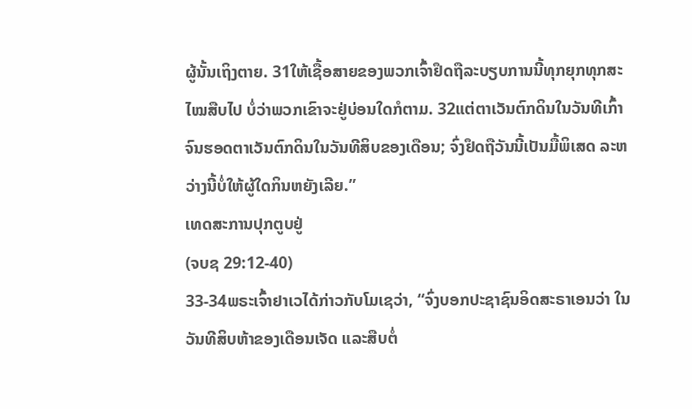ຜູ້ນັ້ນເຖິງຕາຍ. 31ໃຫ້ເຊື້ອສາຍຂອງພວກເຈົ້າຢຶດຖືລະບຽບການນີ້ທຸກຍຸກທຸກສະໄໝສືບໄປ ບໍ່ວ່າພວກເຂົາຈະຢູ່ບ່ອນໃດກໍຕາມ. 32ແຕ່ຕາເວັນຕົກດິນໃນວັນທີເກົ້າ ຈົນຮອດຕາເວັນຕົກດິນໃນວັນທີສິບຂອງເດືອນ; ຈົ່ງຢຶດຖືວັນນີ້ເປັນມື້ພິເສດ ລະຫວ່າງນີ້ບໍ່ໃຫ້ຜູ້ໃດກິນຫຍັງເລີຍ.”
ເທດສະການປຸກຕູບຢູ່
(ຈບຊ 29:12-40)
33-34ພຣະເຈົ້າຢາເວໄດ້ກ່າວກັບໂມເຊວ່າ, “ຈົ່ງບອກປະຊາຊົນອິດສະຣາເອນວ່າ ໃນວັນທີສິບຫ້າຂອງເດືອນເຈັດ ແລະສືບຕໍ່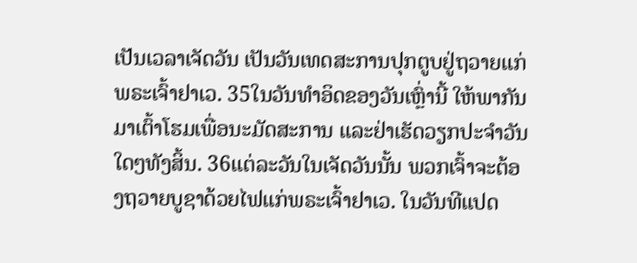ເປັນເວລາເຈັດວັນ ເປັນວັນເທດສະການປຸກຕູບຢູ່ຖວາຍແກ່ພຣະເຈົ້າຢາເວ. 35ໃນວັນທຳອິດຂອງວັນເຫຼົ່ານີ້ ໃຫ້ພາກັນມາເຕົ້າໂຮມເພື່ອນະມັດສະການ ແລະຢ່າເຮັດວຽກປະຈຳວັນໃດໆທັງສິ້ນ. 36ແຕ່ລະວັນໃນເຈັດວັນນັ້ນ ພວກເຈົ້າຈະຕ້ອງຖວາຍບູຊາດ້ວຍໄຟແກ່ພຣະເຈົ້າຢາເວ. ໃນວັນທີແປດ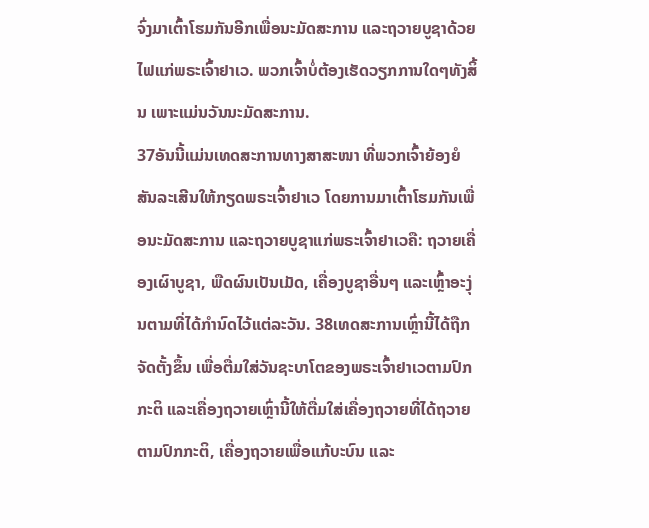ຈົ່ງມາເຕົ້າໂຮມກັນອີກເພື່ອນະມັດສະການ ແລະຖວາຍບູຊາດ້ວຍໄຟແກ່ພຣະເຈົ້າຢາເວ. ພວກເຈົ້າບໍ່ຕ້ອງເຮັດວຽກການໃດໆທັງສິ້ນ ເພາະແມ່ນວັນນະມັດສະການ.
37ອັນນີ້ແມ່ນເທດສະການທາງສາສະໜາ ທີ່ພວກເຈົ້າຍ້ອງຍໍສັນລະເສີນໃຫ້ກຽດພຣະເຈົ້າຢາເວ ໂດຍການມາເຕົ້າໂຮມກັນເພື່ອນະມັດສະການ ແລະຖວາຍບູຊາແກ່ພຣະເຈົ້າຢາເວຄື: ຖວາຍເຄື່ອງເຜົາບູຊາ, ພືດຜົນເປັນເມັດ, ເຄື່ອງບູຊາອື່ນໆ ແລະເຫຼົ້າອະງຸ່ນຕາມທີ່ໄດ້ກຳນົດໄວ້ແຕ່ລະວັນ. 38ເທດສະການເຫຼົ່ານີ້ໄດ້ຖືກຈັດຕັ້ງຂຶ້ນ ເພື່ອຕື່ມໃສ່ວັນຊະບາໂຕຂອງພຣະເຈົ້າຢາເວຕາມປົກກະຕິ ແລະເຄື່ອງຖວາຍເຫຼົ່ານີ້ໃຫ້ຕື່ມໃສ່ເຄື່ອງຖວາຍທີ່ໄດ້ຖວາຍຕາມປົກກະຕິ, ເຄື່ອງຖວາຍເພື່ອແກ້ບະບົນ ແລະ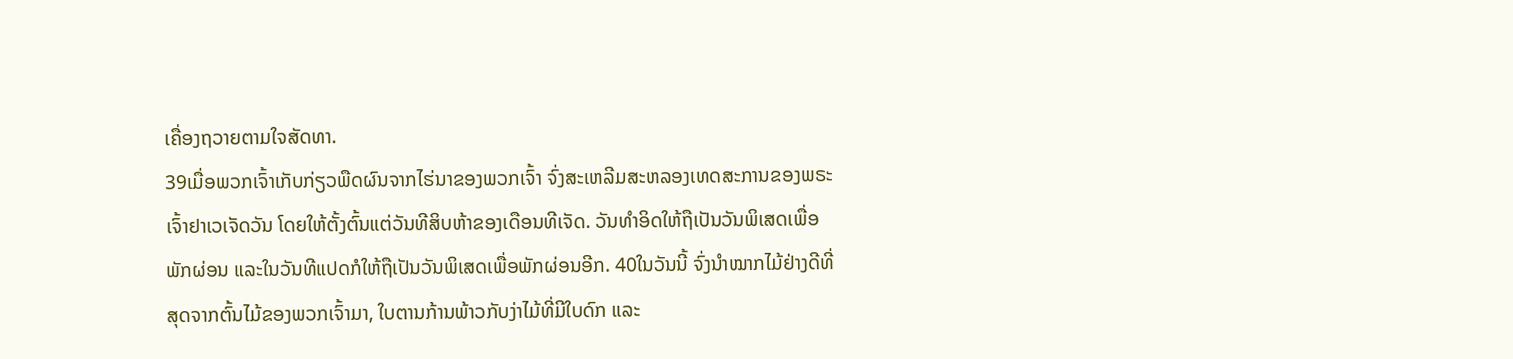ເຄື່ອງຖວາຍຕາມໃຈສັດທາ.
39ເມື່ອພວກເຈົ້າເກັບກ່ຽວພືດຜົນຈາກໄຮ່ນາຂອງພວກເຈົ້າ ຈົ່ງສະເຫລີມສະຫລອງເທດສະການຂອງພຣະເຈົ້າຢາເວເຈັດວັນ ໂດຍໃຫ້ຕັ້ງຕົ້ນແຕ່ວັນທີສິບຫ້າຂອງເດືອນທີເຈັດ. ວັນທຳອິດໃຫ້ຖືເປັນວັນພິເສດເພື່ອພັກຜ່ອນ ແລະໃນວັນທີແປດກໍໃຫ້ຖືເປັນວັນພິເສດເພື່ອພັກຜ່ອນອີກ. 40ໃນວັນນີ້ ຈົ່ງນຳໝາກໄມ້ຢ່າງດີທີ່ສຸດຈາກຕົ້ນໄມ້ຂອງພວກເຈົ້າມາ, ໃບຕານກ້ານພ້າວກັບງ່າໄມ້ທີ່ມີໃບດົກ ແລະ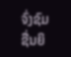ຈົ່ງຊົມຊື່ນຍິ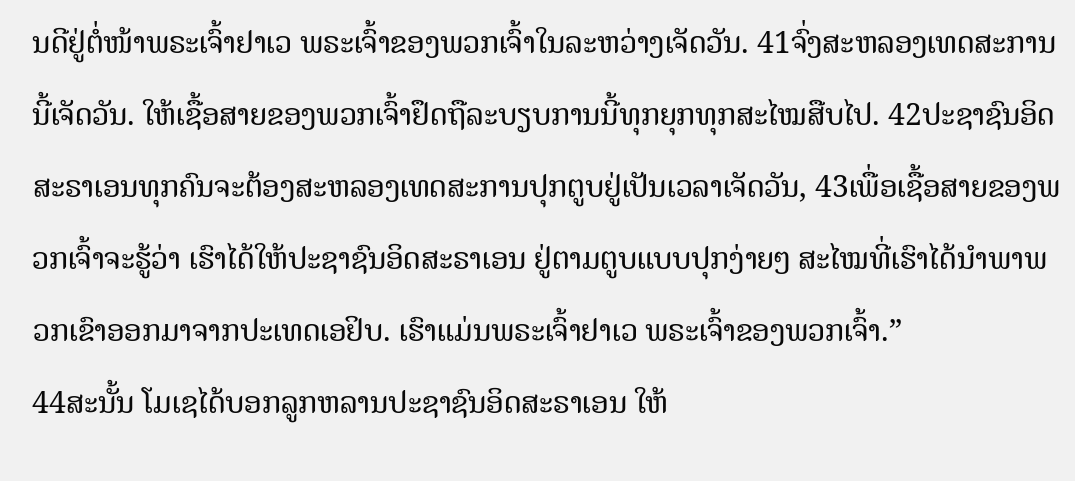ນດີຢູ່ຕໍ່ໜ້າພຣະເຈົ້າຢາເວ ພຣະເຈົ້າຂອງພວກເຈົ້າໃນລະຫວ່າງເຈັດວັນ. 41ຈົ່ງສະຫລອງເທດສະການນີ້ເຈັດວັນ. ໃຫ້ເຊື້ອສາຍຂອງພວກເຈົ້າຢຶດຖືລະບຽບການນີ້ທຸກຍຸກທຸກສະໄໝສືບໄປ. 42ປະຊາຊົນອິດສະຣາເອນທຸກຄົນຈະຕ້ອງສະຫລອງເທດສະການປຸກຕູບຢູ່ເປັນເວລາເຈັດວັນ, 43ເພື່ອເຊື້ອສາຍຂອງພວກເຈົ້າຈະຮູ້ວ່າ ເຮົາໄດ້ໃຫ້ປະຊາຊົນອິດສະຣາເອນ ຢູ່ຕາມຕູບແບບປຸກງ່າຍໆ ສະໄໝທີ່ເຮົາໄດ້ນຳພາພວກເຂົາອອກມາຈາກປະເທດເອຢິບ. ເຮົາແມ່ນພຣະເຈົ້າຢາເວ ພຣະເຈົ້າຂອງພວກເຈົ້າ.”
44ສະນັ້ນ ໂມເຊໄດ້ບອກລູກຫລານປະຊາຊົນອິດສະຣາເອນ ໃຫ້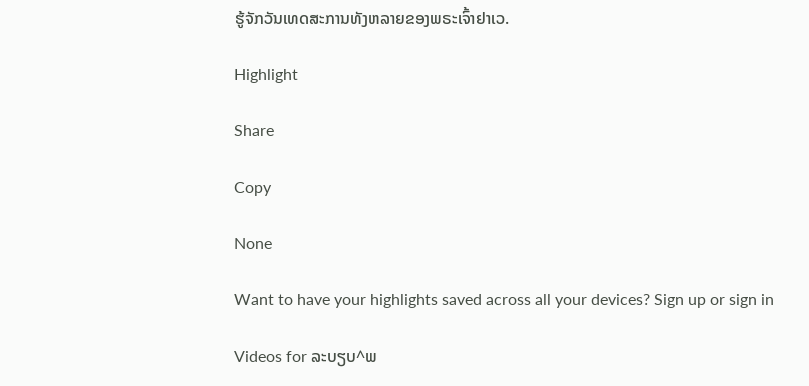ຮູ້ຈັກວັນເທດສະການທັງຫລາຍຂອງພຣະເຈົ້າຢາເວ.

Highlight

Share

Copy

None

Want to have your highlights saved across all your devices? Sign up or sign in

Videos for ລະບຽບ^ພ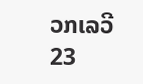ວກເລວີ 23